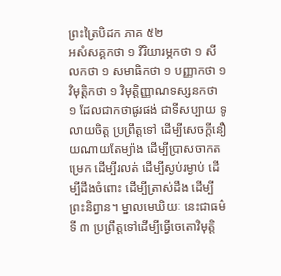ព្រះត្រៃបិដក ភាគ ៥២
អសំសគ្គកថា ១ វីរិយារម្ភកថា ១ សីលកថា ១ សមាធិកថា ១ បញ្ញាកថា ១ វិមុត្តិកថា ១ វិមុត្តិញ្ញាណទស្សនកថា ១ ដែលជាកថាផូរផង់ ជាទីសប្បាយ ទូលាយចិត្ត ប្រព្រឹត្តទៅ ដើម្បីសេចក្តីនឿយណាយតែម្យ៉ាង ដើម្បីប្រាសចាកតម្រេក ដើម្បីរលត់ ដើម្បីស្ងប់រម្ងាប់ ដើម្បីដឹងចំពោះ ដើម្បីត្រាស់ដឹង ដើម្បីព្រះនិព្វាន។ ម្នាលមេឃិយៈ នេះជាធម៌ទី ៣ ប្រព្រឹត្តទៅដើម្បីធ្វើចេតោវិមុត្តិ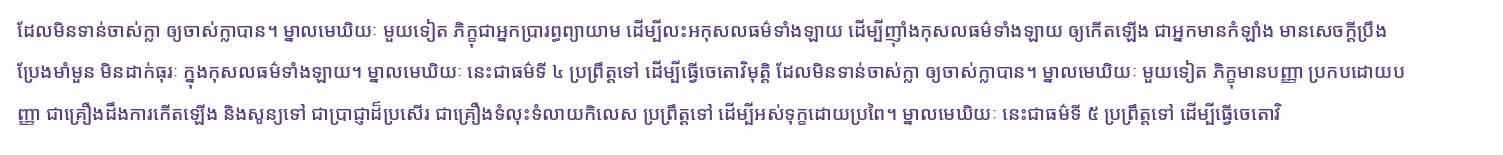ដែលមិនទាន់ចាស់ក្លា ឲ្យចាស់ក្លាបាន។ ម្នាលមេឃិយៈ មួយទៀត ភិក្ខុជាអ្នកប្រារព្ធព្យាយាម ដើម្បីលះអកុសលធម៌ទាំងឡាយ ដើម្បីញ៉ាំងកុសលធម៌ទាំងឡាយ ឲ្យកើតឡើង ជាអ្នកមានកំឡាំង មានសេចក្តីប្រឹងប្រែងមាំមួន មិនដាក់ធុរៈ ក្នុងកុសលធម៌ទាំងឡាយ។ ម្នាលមេឃិយៈ នេះជាធម៌ទី ៤ ប្រព្រឹត្តទៅ ដើម្បីធ្វើចេតោវិមុត្តិ ដែលមិនទាន់ចាស់ក្លា ឲ្យចាស់ក្លាបាន។ ម្នាលមេឃិយៈ មួយទៀត ភិក្ខុមានបញ្ញា ប្រកបដោយបញ្ញា ជាគ្រឿងដឹងការកើតឡើង និងសូន្យទៅ ជាប្រាជ្ញាដ៏ប្រសើរ ជាគ្រឿងទំលុះទំលាយកិលេស ប្រព្រឹត្តទៅ ដើម្បីអស់ទុក្ខដោយប្រពៃ។ ម្នាលមេឃិយៈ នេះជាធម៌ទី ៥ ប្រព្រឹត្តទៅ ដើម្បីធ្វើចេតោវិ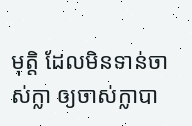មុត្តិ ដែលមិនទាន់ចាស់ក្លា ឲ្យចាស់ក្លាបា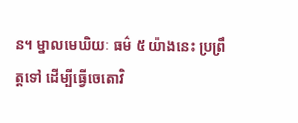ន។ ម្នាលមេឃិយៈ ធម៌ ៥ យ៉ាងនេះ ប្រព្រឹត្តទៅ ដើម្បីធ្វើចេតោវិ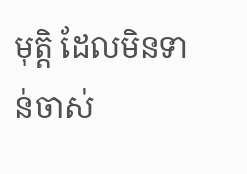មុត្តិ ដែលមិនទាន់ចាស់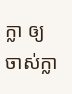ក្លា ឲ្យចាស់ក្លា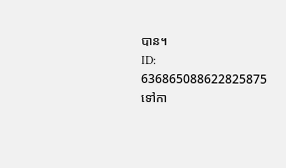បាន។
ID: 636865088622825875
ទៅកា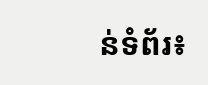ន់ទំព័រ៖